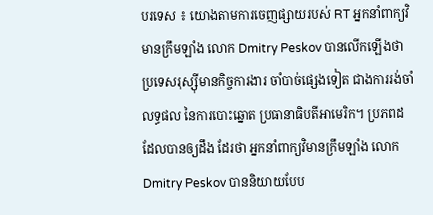បរទេស ៖ យោងតាមការចេញផ្សាយរបស់ RT អ្នកនាំពាក្យវិមានក្រឹមឡាំង លោក Dmitry Peskov បានលើកឡើងថា ប្រទេសរុស្ស៊ីមានកិច្ចការងារ ចាំបាច់ផ្សេងទៀត ជាងការរង់ចាំលទ្ធផល នៃការបោះឆ្នោត ប្រធានាធិបតីអាមេរិក។ ប្រភពដដែលបានឲ្យដឹង ដែរថា អ្នកនាំពាក្យវិមានក្រឹមឡាំង លោក Dmitry Peskov បាននិយាយបែប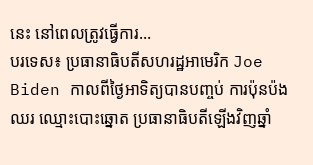នេះ នៅពេលត្រូវធ្វើការ...
បរទេស៖ ប្រធានាធិបតីសហរដ្ឋអាមេរិក Joe Biden កាលពីថ្ងៃអាទិត្យបានបញ្ចប់ ការប៉ុនប៉ងឈរ ឈ្មោះបោះឆ្នោត ប្រធានាធិបតីឡើងវិញឆ្នាំ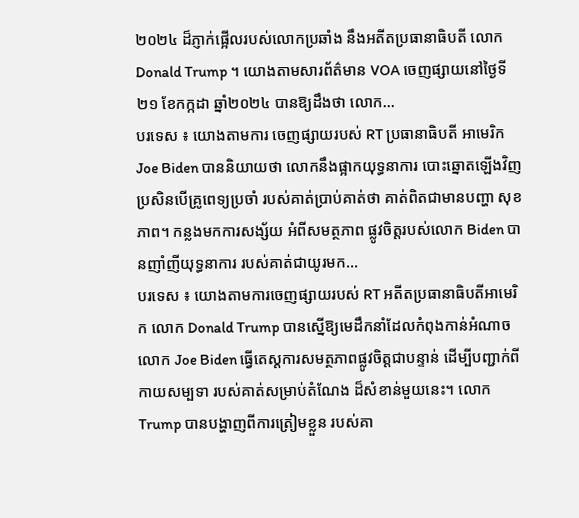២០២៤ ដ៏ភ្ញាក់ផ្អើលរបស់លោកប្រឆាំង នឹងអតីតប្រធានាធិបតី លោក Donald Trump ។ យោងតាមសារព័ត៌មាន VOA ចេញផ្សាយនៅថ្ងៃទី២១ ខែកក្កដា ឆ្នាំ២០២៤ បានឱ្យដឹងថា លោក...
បរទេស ៖ យោងតាមការ ចេញផ្សាយរបស់ RT ប្រធានាធិបតី អាមេរិក Joe Biden បាននិយាយថា លោកនឹងផ្អាកយុទ្ធនាការ បោះឆ្នោតឡើងវិញ ប្រសិនបើគ្រូពេទ្យប្រចាំ របស់គាត់ប្រាប់គាត់ថា គាត់ពិតជាមានបញ្ហា សុខភាព។ កន្លងមកការសង្ស័យ អំពីសមត្ថភាព ផ្លូវចិត្តរបស់លោក Biden បានញាំញីយុទ្ធនាការ របស់គាត់ជាយូរមក...
បរទេស ៖ យោងតាមការចេញផ្សាយរបស់ RT អតីតប្រធានាធិបតីអាមេរិក លោក Donald Trump បានស្នើឱ្យមេដឹកនាំដែលកំពុងកាន់អំណាច លោក Joe Biden ធ្វើតេស្តការសមត្ថភាពផ្លូវចិត្តជាបន្ទាន់ ដើម្បីបញ្ជាក់ពីកាយសម្បទា របស់គាត់សម្រាប់តំណែង ដ៏សំខាន់មួយនេះ។ លោកTrump បានបង្ហាញពីការត្រៀមខ្លួន របស់គា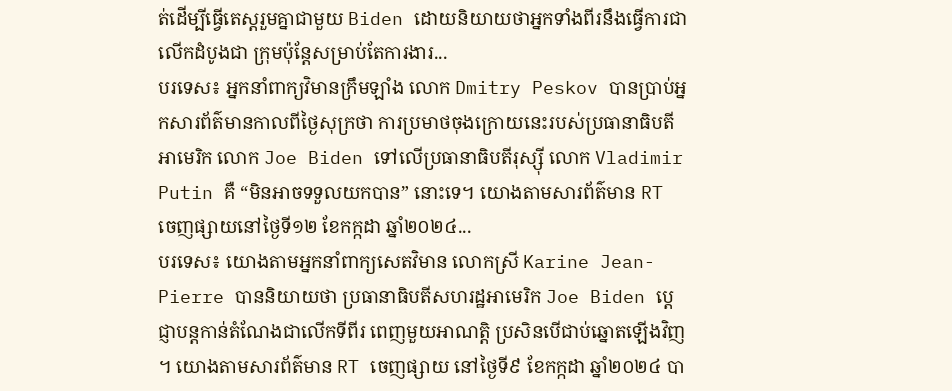ត់ដើម្បីធ្វើតេស្តរួមគ្នាជាមួយ Biden ដោយនិយាយថាអ្នកទាំងពីរនឹងធ្វើការជាលើកដំបូងជា ក្រុមប៉ុន្តែសម្រាប់តែការងារ...
បរទេស៖ អ្នកនាំពាក្យវិមានក្រឹមឡាំង លោក Dmitry Peskov បានប្រាប់អ្នកសារព័ត៌មានកាលពីថ្ងៃសុក្រថា ការប្រមាថចុងក្រោយនេះរបស់ប្រធានាធិបតីអាមេរិក លោក Joe Biden ទៅលើប្រធានាធិបតីរុស្ស៊ី លោក Vladimir Putin គឺ “មិនអាចទទួលយកបាន” នោះទេ។ យោងតាមសារព័ត៌មាន RT ចេញផ្សាយនៅថ្ងៃទី១២ ខែកក្កដា ឆ្នាំ២០២៤...
បរទេស៖ យោងតាមអ្នកនាំពាក្យសេតវិមាន លោកស្រី Karine Jean-Pierre បាននិយាយថា ប្រធានាធិបតីសហរដ្ឋអាមេរិក Joe Biden ប្តេជ្ញាបន្តកាន់តំណែងជាលើកទីពីរ ពេញមួយអាណត្តិ ប្រសិនបើជាប់ឆ្នោតឡើងវិញ ។ យោងតាមសារព័ត៌មាន RT ចេញផ្សាយ នៅថ្ងៃទី៩ ខែកក្កដា ឆ្នាំ២០២៤ បា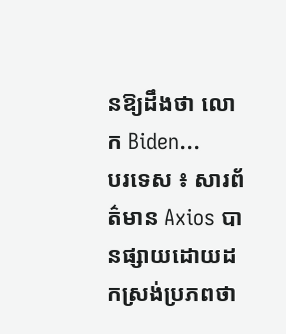នឱ្យដឹងថា លោក Biden...
បរទេស ៖ សារព័ត៌មាន Axios បានផ្សាយដោយដកស្រង់ប្រភពថា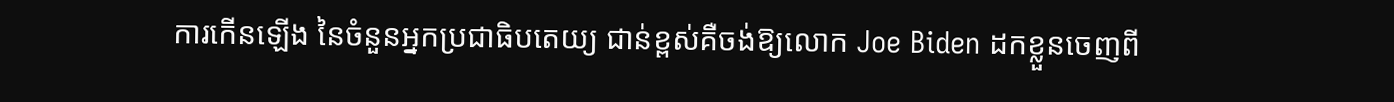ការកើនឡើង នៃចំនួនអ្នកប្រជាធិបតេយ្យ ជាន់ខ្ពស់គឺចង់ឱ្យលោក Joe Biden ដកខ្លួនចេញពី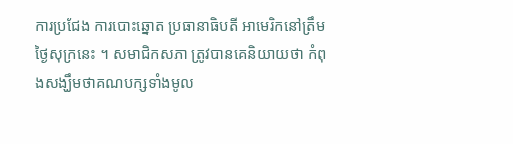ការប្រជែង ការបោះឆ្នោត ប្រធានាធិបតី អាមេរិកនៅត្រឹមថ្ងៃសុក្រនេះ ។ សមាជិកសភា ត្រូវបានគេនិយាយថា កំពុងសង្ឃឹមថាគណបក្សទាំងមូល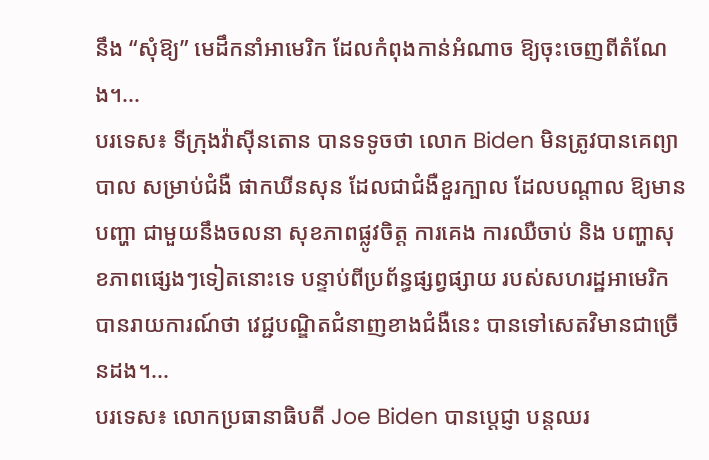នឹង “សុំឱ្យ” មេដឹកនាំអាមេរិក ដែលកំពុងកាន់អំណាច ឱ្យចុះចេញពីតំណែង។...
បរទេស៖ ទីក្រុងវ៉ាស៊ីនតោន បានទទូចថា លោក Biden មិនត្រូវបានគេព្យាបាល សម្រាប់ជំងឺ ផាកឃីនសុន ដែលជាជំងឺខួរក្បាល ដែលបណ្តាល ឱ្យមានបញ្ហា ជាមួយនឹងចលនា សុខភាពផ្លូវចិត្ត ការគេង ការឈឺចាប់ និង បញ្ហាសុខភាពផ្សេងៗទៀតនោះទេ បន្ទាប់ពីប្រព័ន្ធផ្សព្វផ្សាយ របស់សហរដ្ឋអាមេរិក បានរាយការណ៍ថា វេជ្ជបណ្ឌិតជំនាញខាងជំងឺនេះ បានទៅសេតវិមានជាច្រើនដង។...
បរទេស៖ លោកប្រធានាធិបតី Joe Biden បានប្តេជ្ញា បន្តឈរ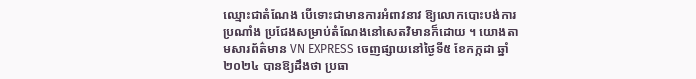ឈ្មោះជាតំណែង បើទោះជាមានការអំពាវនាវ ឱ្យលោកបោះបង់ការប្រណាំង ប្រជែងសម្រាប់តំណែងនៅសេតវិមានក៏ដោយ ។ យោងតាមសារព័ត៌មាន VN EXPRESS ចេញផ្សាយនៅថ្ងៃទី៥ ខែកក្កដា ឆ្នាំ២០២៤ បានឱ្យដឹងថា ប្រធា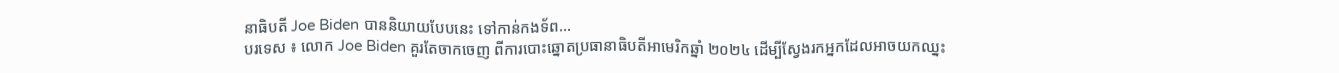នាធិបតី Joe Biden បាននិយាយបែបនេះ ទៅកាន់កងទ័ព...
បរទេស ៖ លោក Joe Biden គួរតែចាកចេញ ពីការបោះឆ្នោតប្រធានាធិបតីអាមេរិកឆ្នាំ ២០២៤ ដើម្បីស្វែងរកអ្នកដែលអាចយកឈ្នះ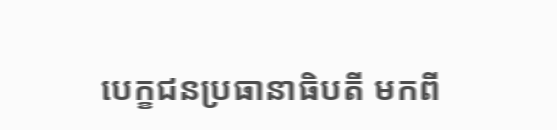បេក្ខជនប្រធានាធិបតី មកពី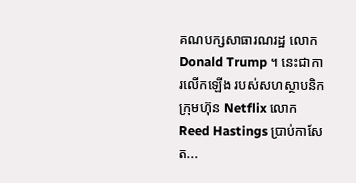គណបក្សសាធារណរដ្ឋ លោក Donald Trump ។ នេះជាការលើកឡើង របស់សហស្ថាបនិកក្រុមហ៊ុន Netflix លោក Reed Hastings ប្រាប់កាសែត...